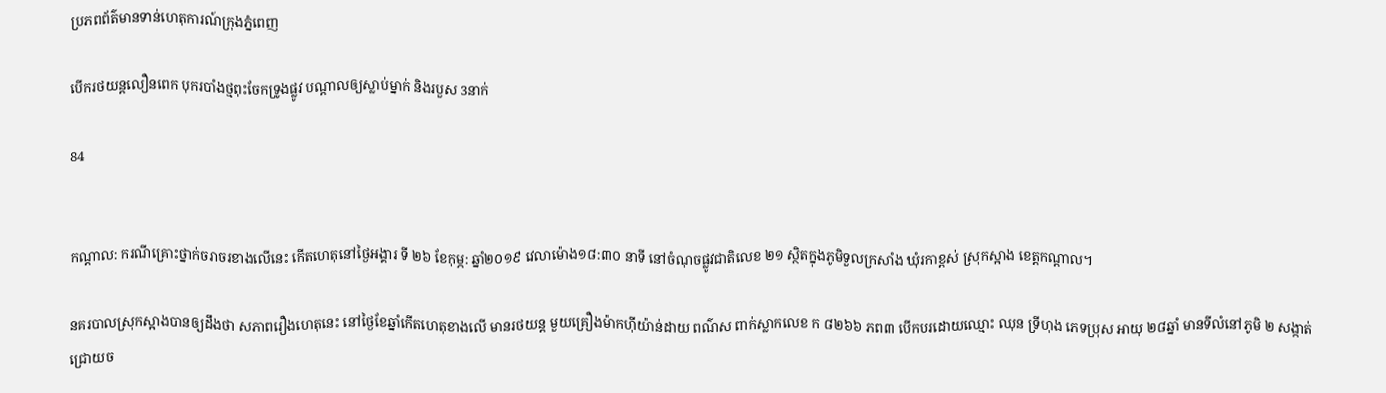ប្រភពព័ត៌មានទាន់ហេតុការណ៍ក្រុងភ្នំពេញ

បើករថយន្តលឿនពេក បុករបាំងថ្មពុះចែកទ្រូងផ្លូវ បណ្តាលឲ្យស្លាប់ម្នាក់ និងរបួស 3នាក់

84


កណ្តាល: ករណីគ្រោះថ្នាក់ចរាចរខាងលើនេះ កើតហេតុនៅថ្ងៃអង្គារ ទី ២៦ ខែកុម្ភ: ឆ្នាំ២០១៩ វេលាម៉ោង១៨:៣០ នាទី នៅចំណុចផ្លូវជាតិលេខ ២១ ស្ថិតក្នុងភូមិទួលក្រសាំង ឃុំរកាខ្ពស់ ស្រុកស្អាង ខេត្តកណ្តាល។

នគរបាលស្រុកស្អាងបានឲ្យដឹងថា សភាពរឿងហេតុនេះ នៅថ្ងៃខែឆ្នាំកើតហេតុខាងលើ មានរថយន្ត មួយគ្រឿងម៉ាកហុីយ៉ាន់ដាយ ពណ៌ស ពាក់ស្លាកលេខ ក ៨២៦៦ ភព៣ បើកបរដោយឈ្មោះ ឈុន ទ្រីហុង ភេទប្រុស អាយុ ២៨ឆ្នាំ មានទីលំនៅភូមិ ២ សង្កាត់ជ្រោយច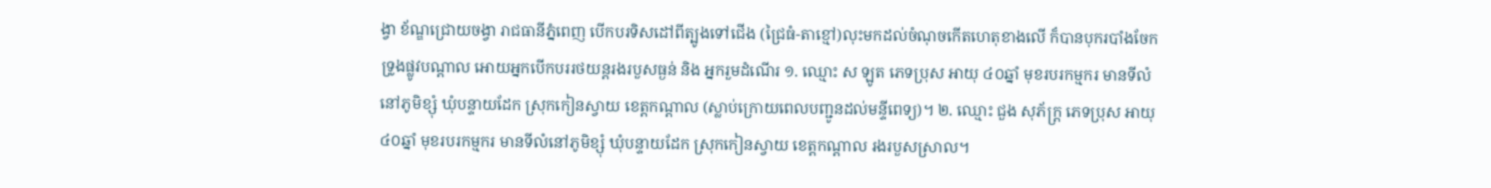ង្វា ខ័ណ្ឌជ្រោយចង្វា រាជធានីភ្នំពេញ បើកបរទិសដៅពីត្បូងទៅជើង (ជ្រៃធំ-តាខ្មៅ)លុះមកដល់ចំណុចកើតហេតុខាងលើ ក៏បានបុករបាំងចែកទ្រូងផ្លូវបណ្ដាល អោយអ្នកបើកបររថយន្តរងរបួសធ្ងន់ និង អ្នករួមដំណើរ ១. ឈ្មោះ ស ឡូត ភេទប្រុស អាយុ ៤០ឆ្នាំ មុខរបរកម្មករ មានទីលំនៅភូមិខ្សុំ ឃុំបន្ទាយដែក ស្រុកកៀនស្វាយ ខេត្តកណ្ដាល (ស្លាប់ក្រោយពេលបញ្ជូនដល់មន្ទីពេទ្យ)។ ២. ឈ្មោះ ជួង សុភ័ក្រ្ត ភេទប្រុស អាយុ ៤០ឆ្នាំ មុខរបរកម្មករ មានទីលំនៅភូមិខ្សុំ ឃុំបន្ទាយដែក ស្រុកកៀនស្វាយ ខេត្តកណ្ដាល រងរបួសស្រាល។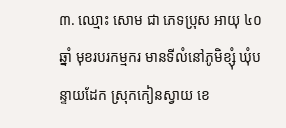៣. ឈ្មោះ សោម ជា ភេទប្រុស អាយុ ៤០ឆ្នាំ មុខរបរកម្មករ មានទីលំនៅភូមិខ្សុំ ឃុំបន្ទាយដែក ស្រុកកៀនស្វាយ ខេ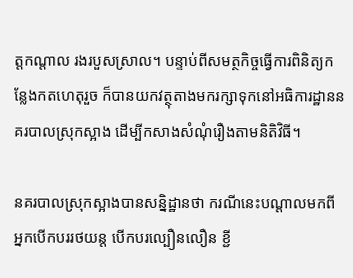ត្តកណ្ដាល រងរបួសស្រាល។ បន្ទាប់ពីសមត្ថកិច្ចធ្វើការពិនិត្យកន្លែងកតហេតុរួច ក៏បានយកវត្ថុតាងមករក្សាទុកនៅអធិការដ្ឋាននគរបាលស្រុកស្អាង ដើម្បីកសាងសំណុំរឿងតាមនិតិវិធី។

នគរបាលស្រុកស្អាងបានសន្និដ្ឋានថា ករណីនេះបណ្ដាលមកពីអ្នកបើកបររថយន្ត បើកបរល្បឿនលឿន ខ្ជី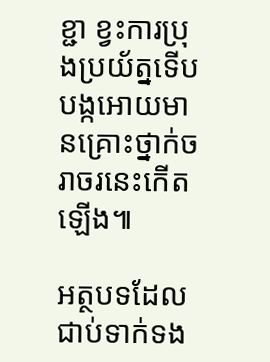ខ្ជា ខ្វះការប្រុងប្រយ័ត្នទើបបង្កអោយមានគ្រោះថ្នាក់ចរាចរនេះកើតឡើង៕

អត្ថបទដែលជាប់ទាក់ទង